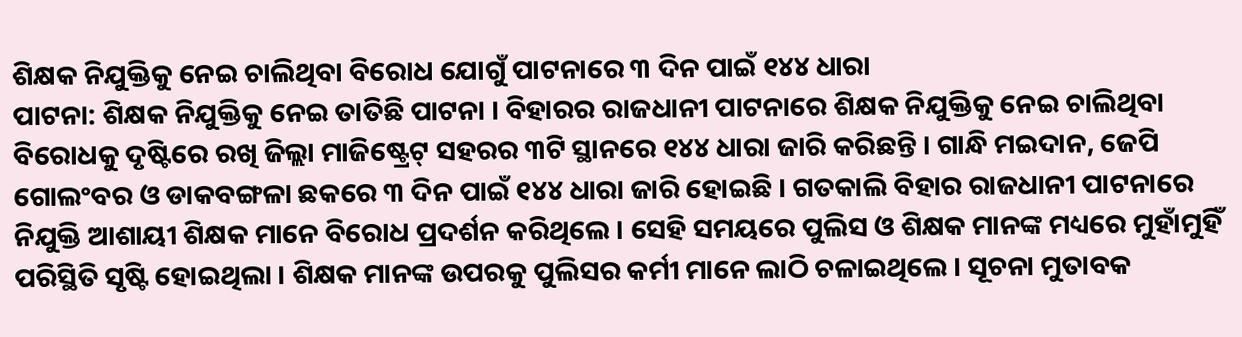ଶିକ୍ଷକ ନିଯୁକ୍ତିକୁ ନେଇ ଚାଲିଥିବା ବିରୋଧ ଯୋଗୁଁ ପାଟନାରେ ୩ ଦିନ ପାଇଁ ୧୪୪ ଧାରା
ପାଟନା: ଶିକ୍ଷକ ନିଯୁକ୍ତିକୁ ନେଇ ତାତିଛି ପାଟନା । ବିହାରର ରାଜଧାନୀ ପାଟନାରେ ଶିକ୍ଷକ ନିଯୁକ୍ତିକୁ ନେଇ ଚାଲିଥିବା ବିରୋଧକୁ ଦୃଷ୍ଟିରେ ରଖି ଜିଲ୍ଲା ମାଜିଷ୍ଟ୍ରେଟ୍ ସହରର ୩ଟି ସ୍ଥାନରେ ୧୪୪ ଧାରା ଜାରି କରିଛନ୍ତି । ଗାନ୍ଧି ମଇଦାନ, ଜେପି ଗୋଲଂବର ଓ ଡାକବଙ୍ଗଳା ଛକରେ ୩ ଦିନ ପାଇଁ ୧୪୪ ଧାରା ଜାରି ହୋଇଛି । ଗତକାଲି ବିହାର ରାଜଧାନୀ ପାଟନାରେ ନିଯୁକ୍ତି ଆଶାୟୀ ଶିକ୍ଷକ ମାନେ ବିରୋଧ ପ୍ରଦର୍ଶନ କରିଥିଲେ । ସେହି ସମୟରେ ପୁଲିସ ଓ ଶିକ୍ଷକ ମାନଙ୍କ ମଧ୍ୟରେ ମୁହାଁମୁହିଁ ପରିସ୍ଥିତି ସୃଷ୍ଟି ହୋଇଥିଲା । ଶିକ୍ଷକ ମାନଙ୍କ ଉପରକୁ ପୁଲିସର କର୍ମୀ ମାନେ ଲାଠି ଚଳାଇଥିଲେ । ସୂଚନା ମୁତାବକ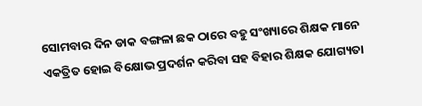ସୋମବାର ଦିନ ଡାକ ବଙ୍ଗଳା ଛକ ଠାରେ ବହୁ ସଂଖ୍ୟାରେ ଶିକ୍ଷକ ମାନେ ଏକତ୍ରିତ ହୋଇ ବିକ୍ଷୋଭ ପ୍ରଦର୍ଶନ କରିବା ସହ ବିହାର ଶିକ୍ଷକ ଯୋଗ୍ୟତା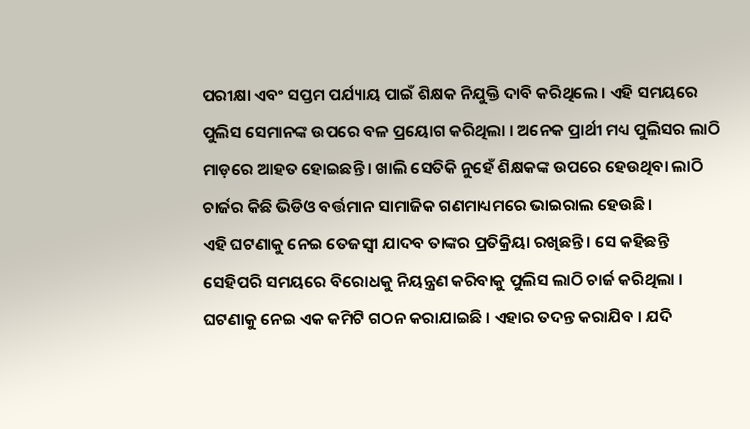ପରୀକ୍ଷା ଏବଂ ସପ୍ତମ ପର୍ଯ୍ୟାୟ ପାଇଁ ଶିକ୍ଷକ ନିଯୁକ୍ତି ଦାବି କରିଥିଲେ । ଏହି ସମୟରେ ପୁଲିସ ସେମାନଙ୍କ ଉପରେ ବଳ ପ୍ରୟୋଗ କରିଥିଲା । ଅନେକ ପ୍ରାର୍ଥୀ ମଧ୍ୟ ପୁଲିସର ଲାଠି ମାଡ଼ରେ ଆହତ ହୋଇଛନ୍ତି । ଖାଲି ସେତିକି ନୁହେଁ ଶିକ୍ଷକଙ୍କ ଉପରେ ହେଉଥିବା ଲାଠି ଚାର୍ଜର କିଛି ଭିଡିଓ ବର୍ତ୍ତମାନ ସାମାଜିକ ଗଣମାଧ୍ୟମରେ ଭାଇରାଲ ହେଉଛି ।
ଏହି ଘଟଣାକୁ ନେଇ ତେଜସ୍ୱୀ ଯାଦବ ତାଙ୍କର ପ୍ରତିକ୍ରିୟା ରଖିଛନ୍ତି । ସେ କହିଛନ୍ତି ସେହିପରି ସମୟରେ ବିରୋଧକୁ ନିୟନ୍ତ୍ରଣ କରିବାକୁ ପୁଲିସ ଲାଠି ଚାର୍ଜ କରିଥିଲା । ଘଟଣାକୁ ନେଇ ଏକ କମିଟି ଗଠନ କରାଯାଇଛି । ଏହାର ତଦନ୍ତ କରାଯିବ । ଯଦି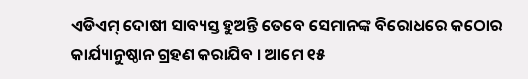ଏଡିଏମ୍ ଦୋଷୀ ସାବ୍ୟସ୍ତ ହୁଅନ୍ତି ତେବେ ସେମାନଙ୍କ ବିରୋଧରେ କଠୋର କାର୍ଯ୍ୟାନୁଷ୍ଠାନ ଗ୍ରହଣ କରାଯିବ । ଆମେ ୧୫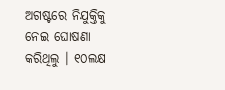ଅଗଷ୍ଟରେ ନିଯୁକ୍ତିକୁ ନେଇ ଘୋଷଣା କରିଥିଲୁ । ୧୦ଲକ୍ଷ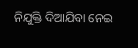ନିଯୁକ୍ତି ଦିଆଯିବା ନେଇ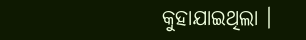କୁହାଯାଇଥିଲା ।